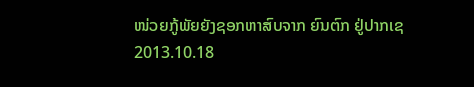ໜ່ວຍກູ້ພັຍຍັງຊອກຫາສົບຈາກ ຍົນຕົກ ຢູ່ປາກເຊ
2013.10.18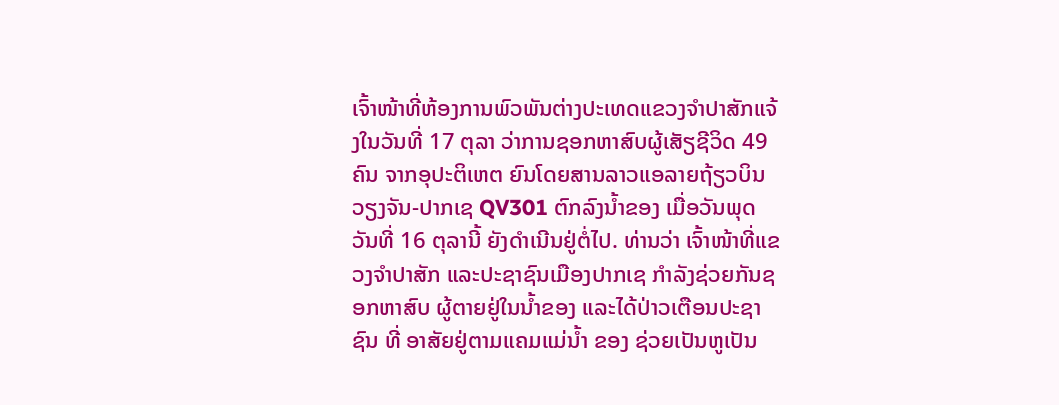ເຈົ້າໜ້າທີ່ຫ້ອງການພົວພັນຕ່າງປະເທດແຂວງຈໍາປາສັກແຈ້ງໃນວັນທີ່ 17 ຕຸລາ ວ່າການຊອກຫາສົບຜູ້ເສັຽຊີວິດ 49 ຄົນ ຈາກອຸປະຕິເຫຕ ຍົນໂດຍສານລາວແອລາຍຖ້ຽວບິນ ວຽງຈັນ-ປາກເຊ QV301 ຕົກລົງນໍ້າຂອງ ເມື່ອວັນພຸດ ວັນທີ່ 16 ຕຸລານີ້ ຍັງດໍາເນີນຢູ່ຕໍ່ໄປ. ທ່ານວ່າ ເຈົ້າໜ້າທີ່ແຂວງຈໍາປາສັກ ແລະປະຊາຊົນເມືອງປາກເຊ ກໍາລັງຊ່ວຍກັນຊອກຫາສົບ ຜູ້ຕາຍຢູ່ໃນນໍ້າຂອງ ແລະໄດ້ປ່າວເຕືອນປະຊາຊົນ ທີ່ ອາສັຍຢູ່ຕາມແຄມແມ່ນໍ້າ ຂອງ ຊ່ວຍເປັນຫູເປັນ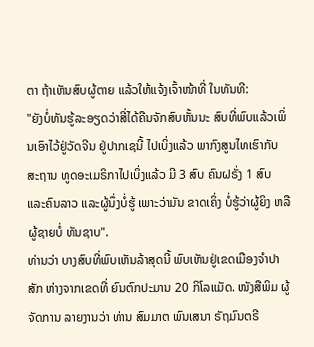ຕາ ຖ້າເຫັນສົບຜູ້ຕາຍ ແລ້ວໃຫ້ແຈ້ງເຈົ້າໜ້າທີ່ ໃນທັນທີ:
"ຍັງບໍ່ທັນຮູ້ລະອຽດວ່າສີ່ໄດ້ຄືນຈັກສົບຫັ້ນນະ ສົບທີ່ພົບແລ້ວເພິ່ນເອົາໄວ້ຢູ່ວັດຈີນ ຢູ່ປາກເຊນີ້ ໄປເບິ່ງແລ້ວ ພາກົງສູນໄທເຮົາກັບ ສະຖານ ທູດອະເມຣິກາໄປເບິ່ງແລ້ວ ມີ 3 ສົບ ຄົນຝຣັ່ງ 1 ສົບ ແລະຄົນລາວ ແລະຜູ້ນຶ່ງບໍ່ຮູ້ ເພາະວ່າມັນ ຂາດເຄິ່ງ ບໍ່ຮູ້ວ່າຜູ້ຍິງ ຫລືຜູ້ຊາຍບໍ່ ທັນຊາບ".
ທ່ານວ່າ ບາງສົບທີ່ພົບເຫັນລ້າສຸດນີ້ ພົບເຫັນຢູ່ເຂດເມືອງຈໍາປາສັກ ຫ່າງຈາກເຂດທີ່ ຍົນຕົກປະມານ 20 ກິໂລແມັດ. ໜັງສືພິມ ຜູ້ຈັດການ ລາຍງານວ່າ ທ່ານ ສົມມາຕ ພົນເສນາ ຣັຖມົນຕຣີ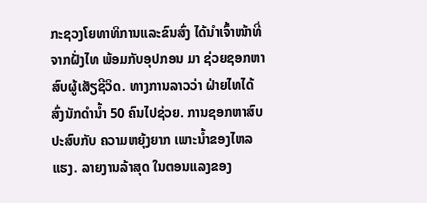ກະຊວງໂຍທາທິການແລະຂົນສົ່ງ ໄດ້ນໍາເຈົ້າໜ້າທີ່ ຈາກຝັ່ງໄທ ພ້ອມກັບອຸປກອນ ມາ ຊ່ວຍຊອກຫາສົບຜູ້ເສັຽຊີວິດ. ທາງການລາວວ່າ ຝ່າຍໄທໄດ້ສົ່ງນັກດໍານໍ້າ 50 ຄົນໄປຊ່ວຍ. ການຊອກຫາສົບປະສົບກັບ ຄວາມຫຍຸ້ງຍາກ ເພາະນໍ້າຂອງໄຫລແຮງ. ລາຍງານລ້າສຸດ ໃນຕອນແລງຂອງ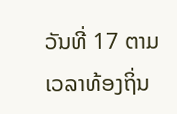ວັນທີ່ 17 ຕາມເວລາທ້ອງຖິ່ນ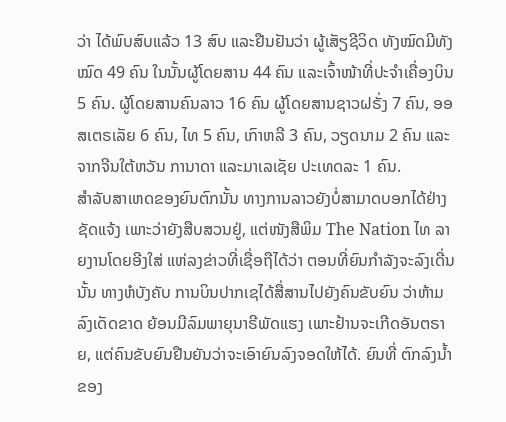ວ່າ ໄດ້ພົບສົບແລ້ວ 13 ສົບ ແລະຢືນຢັນວ່າ ຜູ້ເສັຽຊີວິດ ທັງໝົດມີທັງໝົດ 49 ຄົນ ໃນນັ້ນຜູ້ໂດຍສານ 44 ຄົນ ແລະເຈົ້າໜ້າທີ່ປະຈໍາເຄື່ອງບິນ 5 ຄົນ. ຜູ້ໂດຍສານຄົນລາວ 16 ຄົນ ຜູ້ໂດຍສານຊາວຝຣັ່ງ 7 ຄົນ, ອອສເຕຣເລັຍ 6 ຄົນ, ໄທ 5 ຄົນ, ເກົາຫລີ 3 ຄົນ, ວຽດນາມ 2 ຄົນ ແລະຈາກຈີນໃຕ້ຫວັນ ການາດາ ແລະມາເລເຊັຍ ປະເທດລະ 1 ຄົນ.
ສໍາລັບສາເຫດຂອງຍົນຕົກນັ້ນ ທາງການລາວຍັງບໍ່ສາມາດບອກໄດ້ຢ່າງຊັດແຈ້ງ ເພາະວ່າຍັງສືບສວນຢູ່, ແຕ່ໜັງສືພິມ The Nation ໄທ ລາຍງານໂດຍອີງໃສ່ ແຫ່ລງຂ່າວທີ່ເຊື່ອຖືໄດ້ວ່າ ຕອນທີ່ຍົນກໍາລັງຈະລົງເດີ່ນນັ້ນ ທາງຫໍບັງຄັບ ການບິນປາກເຊໄດ້ສື່ສານໄປຍັງຄົນຂັບຍົນ ວ່າຫ້າມລົງເດັດຂາດ ຍ້ອນມີລົມພາຍຸນາຣີພັດແຮງ ເພາະຢ້ານຈະເກີດອັນຕຣາຍ, ແຕ່ຄົນຂັບຍົນຢືນຍັນວ່າຈະເອົາຍົນລົງຈອດໃຫ້ໄດ້. ຍົນທີ່ ຕົກລົງນໍ້າຂອງ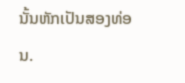ນັ້ນຫັກເປັນສອງທ່ອນ.